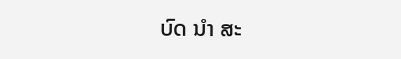ບົດ ນຳ ສະ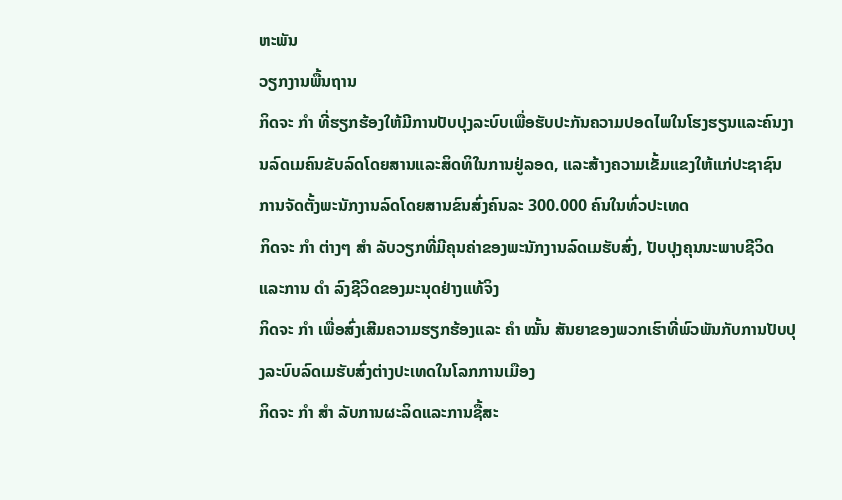ຫະພັນ
ວຽກງານພື້ນຖານ
ກິດຈະ ກຳ ທີ່ຮຽກຮ້ອງໃຫ້ມີການປັບປຸງລະບົບເພື່ອຮັບປະກັນຄວາມປອດໄພໃນໂຮງຮຽນແລະຄົນງານລົດເມຄົນຂັບລົດໂດຍສານແລະສິດທິໃນການຢູ່ລອດ, ແລະສ້າງຄວາມເຂັ້ມແຂງໃຫ້ແກ່ປະຊາຊົນ
ການຈັດຕັ້ງພະນັກງານລົດໂດຍສານຂົນສົ່ງຄົນລະ 300.000 ຄົນໃນທົ່ວປະເທດ
ກິດຈະ ກຳ ຕ່າງໆ ສຳ ລັບວຽກທີ່ມີຄຸນຄ່າຂອງພະນັກງານລົດເມຮັບສົ່ງ, ປັບປຸງຄຸນນະພາບຊີວິດແລະການ ດຳ ລົງຊີວິດຂອງມະນຸດຢ່າງແທ້ຈິງ
ກິດຈະ ກຳ ເພື່ອສົ່ງເສີມຄວາມຮຽກຮ້ອງແລະ ຄຳ ໝັ້ນ ສັນຍາຂອງພວກເຮົາທີ່ພົວພັນກັບການປັບປຸງລະບົບລົດເມຮັບສົ່ງຕ່າງປະເທດໃນໂລກການເມືອງ
ກິດຈະ ກຳ ສຳ ລັບການຜະລິດແລະການຊື້ສະ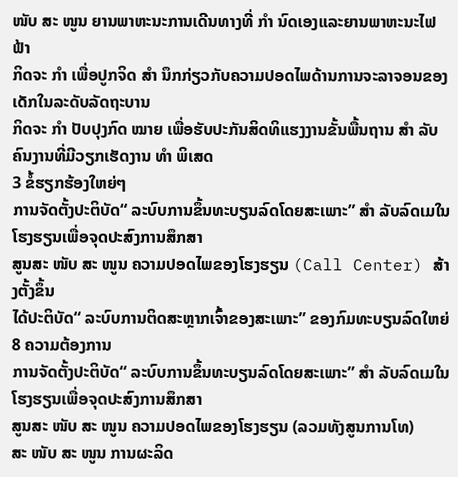ໜັບ ສະ ໜູນ ຍານພາຫະນະການເດີນທາງທີ່ ກຳ ນົດເອງແລະຍານພາຫະນະໄຟຟ້າ
ກິດຈະ ກຳ ເພື່ອປູກຈິດ ສຳ ນຶກກ່ຽວກັບຄວາມປອດໄພດ້ານການຈະລາຈອນຂອງເດັກໃນລະດັບລັດຖະບານ
ກິດຈະ ກຳ ປັບປຸງກົດ ໝາຍ ເພື່ອຮັບປະກັນສິດທິແຮງງານຂັ້ນພື້ນຖານ ສຳ ລັບຄົນງານທີ່ມີວຽກເຮັດງານ ທຳ ພິເສດ
3 ຂໍ້ຮຽກຮ້ອງໃຫຍ່ໆ
ການຈັດຕັ້ງປະຕິບັດ“ ລະບົບການຂຶ້ນທະບຽນລົດໂດຍສະເພາະ” ສຳ ລັບລົດເມໃນໂຮງຮຽນເພື່ອຈຸດປະສົງການສຶກສາ
ສູນສະ ໜັບ ສະ ໜູນ ຄວາມປອດໄພຂອງໂຮງຮຽນ (Call Center) ສ້າງຕັ້ງຂຶ້ນ
ໄດ້ປະຕິບັດ“ ລະບົບການຕິດສະຫຼາກເຈົ້າຂອງສະເພາະ” ຂອງກົມທະບຽນລົດໃຫຍ່
8 ຄວາມຕ້ອງການ
ການຈັດຕັ້ງປະຕິບັດ“ ລະບົບການຂຶ້ນທະບຽນລົດໂດຍສະເພາະ” ສຳ ລັບລົດເມໃນໂຮງຮຽນເພື່ອຈຸດປະສົງການສຶກສາ
ສູນສະ ໜັບ ສະ ໜູນ ຄວາມປອດໄພຂອງໂຮງຮຽນ (ລວມທັງສູນການໂທ)
ສະ ໜັບ ສະ ໜູນ ການຜະລິດ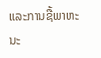ແລະການຊື້ພາຫະນະ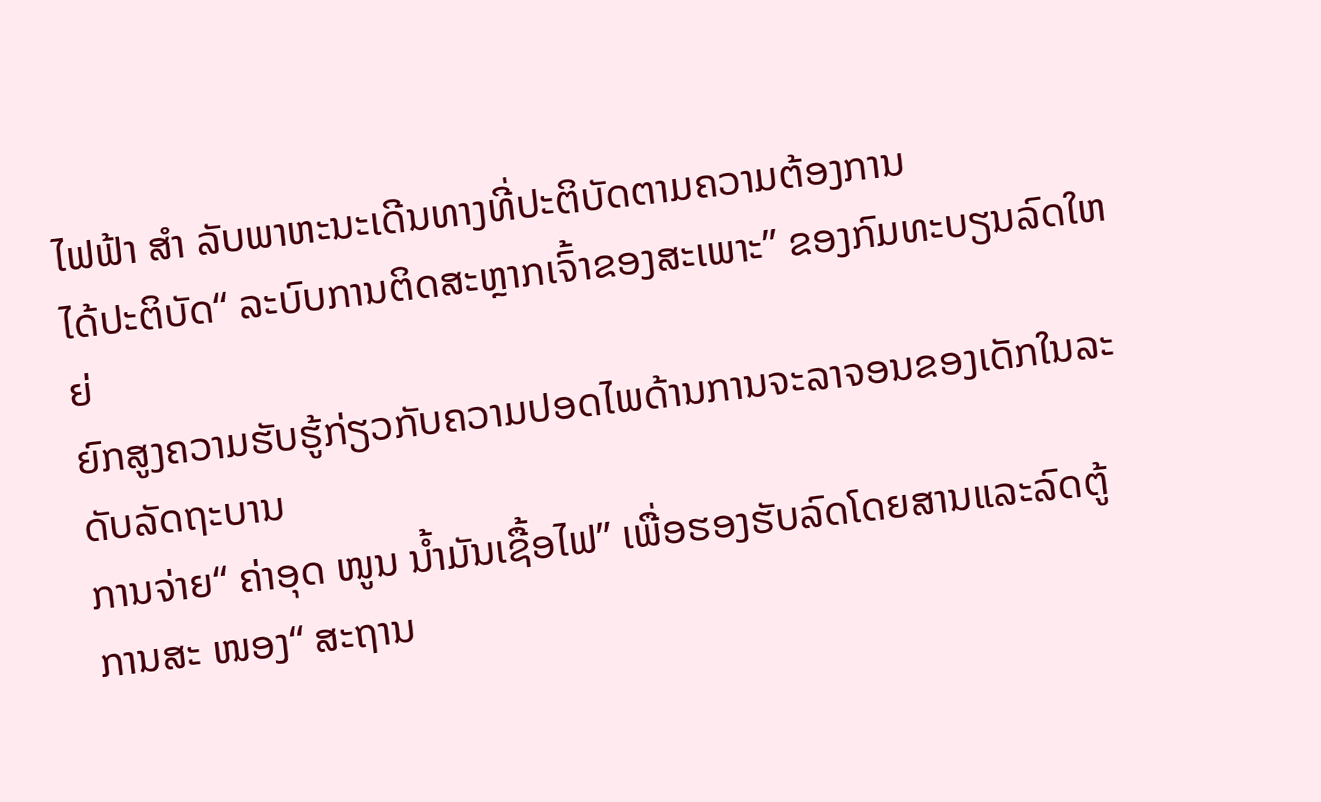ໄຟຟ້າ ສຳ ລັບພາຫະນະເດີນທາງທີ່ປະຕິບັດຕາມຄວາມຕ້ອງການ
ໄດ້ປະຕິບັດ“ ລະບົບການຕິດສະຫຼາກເຈົ້າຂອງສະເພາະ” ຂອງກົມທະບຽນລົດໃຫຍ່
ຍົກສູງຄວາມຮັບຮູ້ກ່ຽວກັບຄວາມປອດໄພດ້ານການຈະລາຈອນຂອງເດັກໃນລະດັບລັດຖະບານ
ການຈ່າຍ“ ຄ່າອຸດ ໜູນ ນໍ້າມັນເຊື້ອໄຟ” ເພື່ອຮອງຮັບລົດໂດຍສານແລະລົດຕູ້
ການສະ ໜອງ“ ສະຖານ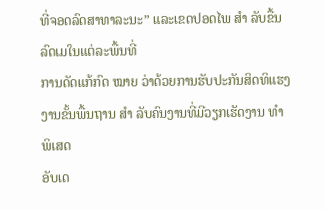ທີ່ຈອດລົດສາທາລະນະ” ແລະເຂດປອດໄພ ສຳ ລັບຂື້ນລົດເມໃນແຕ່ລະພື້ນທີ່
ການດັດແກ້ກົດ ໝາຍ ວ່າດ້ວຍການຮັບປະກັນສິດທິແຮງງານຂັ້ນພື້ນຖານ ສຳ ລັບຄົນງານທີ່ມີວຽກເຮັດງານ ທຳ ພິເສດ
ອັບເດ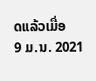ດແລ້ວເມື່ອ
9 ມ.ນ. 2021